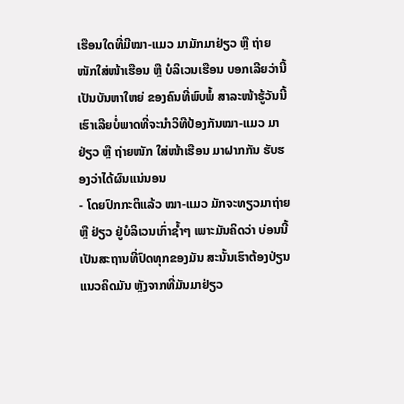ເຮືອນໃດທີ່ມີໝາ-ແມວ ມາມັກມາຢ່ຽວ ຫຼື ຖ່າຍໜັກໃສ່ໜ້າເຮືອນ ຫຼື ບໍລິເວນເຮືອນ ບອກເລີຍວ່ານີ້ເປັນບັນຫາໃຫຍ່ ຂອງຄົນທີ່ພົບພໍ້ ສາລະໜ້າຮູ້ວັນນີ້ເຮົາເລີຍບໍ່ພາດທີ່ຈະນຳວິທີປ້ອງກັນໝາ-ແມວ ມາຢ່ຽວ ຫຼື ຖ່າຍໜັກ ໃສ່ໜ້າເຮືອນ ມາຝາກກັນ ຮັບຮອງວ່າໄດ້ຜົນແນ່ນອນ
- ໂດຍປົກກະຕິແລ້ວ ໝາ-ແມວ ມັກຈະທຽວມາຖ່າຍ ຫຼື ຢ່ຽວ ຢູ່ບໍລິເວນເກົ່າຊ້ຳໆ ເພາະມັນຄິດວ່າ ບ່ອນນີ້ເປັນສະຖານທີ່ປົດທຸກຂອງມັນ ສະນັ້ນເຮົາຕ້ອງປ່ຽນແນວຄິດມັນ ຫຼັງຈາກທີ່ມັນມາຢ່ຽວ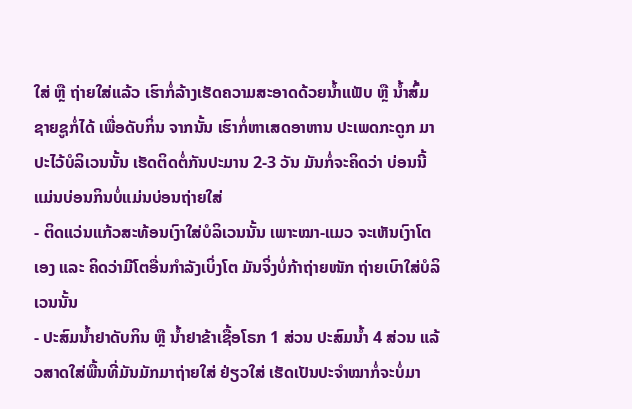ໃສ່ ຫຼື ຖ່າຍໃສ່ແລ້ວ ເຮົາກໍ່ລ້າງເຮັດຄວາມສະອາດດ້ວຍນ້ຳແຟັບ ຫຼື ນ້ຳສົ້ມຊາຍຊູກໍ່ໄດ້ ເພື່ອດັບກິ່ນ ຈາກນັ້ນ ເຮົາກໍ່ຫາເສດອາຫານ ປະເພດກະດູກ ມາປະໄວ້ບໍລິເວນນັ້ນ ເຮັດຕິດຕໍ່ກັນປະມານ 2-3 ວັນ ມັນກໍ່ຈະຄິດວ່າ ບ່ອນນີ້ແມ່ນບ່ອນກິນບໍ່ແມ່ນບ່ອນຖ່າຍໃສ່
- ຕິດແວ່ນແກ້ວສະທ້ອນເງົາໃສ່ບໍລິເວນນັ້ນ ເພາະໝາ-ແມວ ຈະເຫັນເງົາໂຕເອງ ແລະ ຄິດວ່າມີໂຕອື່ນກຳລັງເບິ່ງໂຕ ມັນຈິ່ງບໍ່ກ້າຖ່າຍໜັກ ຖ່າຍເບົາໃສ່ບໍລິເວນນັ້ນ
- ປະສົມນ້ຳຢາດັບກິນ ຫຼື ນ້ຳຢາຂ້າເຊື້ອໂຣກ 1 ສ່ວນ ປະສົມນ້ຳ 4 ສ່ວນ ແລ້ວສາດໃສ່ພື້ນທີ່ມັນມັກມາຖ່າຍໃສ່ ຢ່ຽວໃສ່ ເຮັດເປັນປະຈຳໝາກໍ່ຈະບໍ່ມາ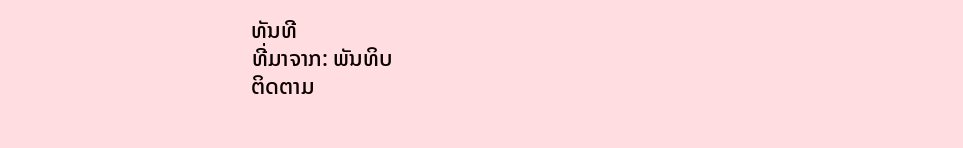ທັນທີ
ທີ່ມາຈາກ: ພັນທິບ
ຕິດຕາມ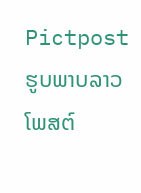Pictpost ຮູບພາບລາວໂພສຕ໌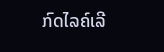ກົດໄລຄ໌ເລີ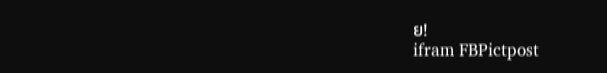ຍ!
ifram FBPictpost